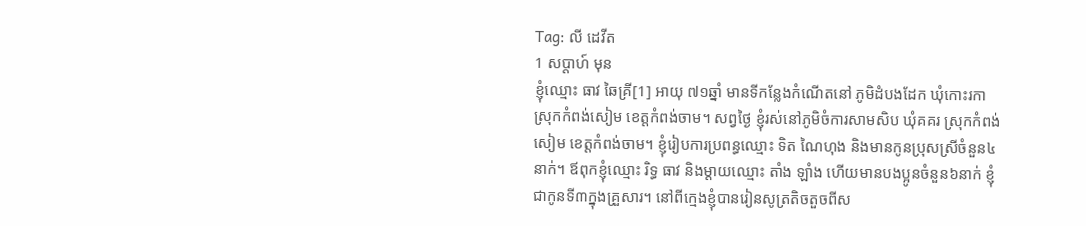Tag: លី ដេវីត
1 សប្ដាហ៍ មុន
ខ្ញុំឈ្មោះ ធាវ ឆៃគ្រី[1] អាយុ ៧១ឆ្នាំ មានទីកន្លែងកំណើតនៅ ភូមិដំបងដែក ឃុំកោះរកា ស្រុកកំពង់សៀម ខេត្តកំពង់ចាម។ សព្វថ្ងៃ ខ្ញុំរស់នៅភូមិចំការសាមសិប ឃុំគគរ ស្រុកកំពង់សៀម ខេត្តកំពង់ចាម។ ខ្ញុំរៀបការប្រពន្ធឈ្មោះ ទិត ណៃហុង និងមានកូនប្រុសស្រីចំនួន៤នាក់។ ឪពុកខ្ញុំឈ្មោះ រិទ្ធ ធាវ និងម្ដាយឈ្មោះ តាំង ឡាំង ហើយមានបងប្អូនចំនួន៦នាក់ ខ្ញុំជាកូនទី៣ក្នុងគ្រួសារ។ នៅពីក្មេងខ្ញុំបានរៀនសូត្រតិចតួចពីស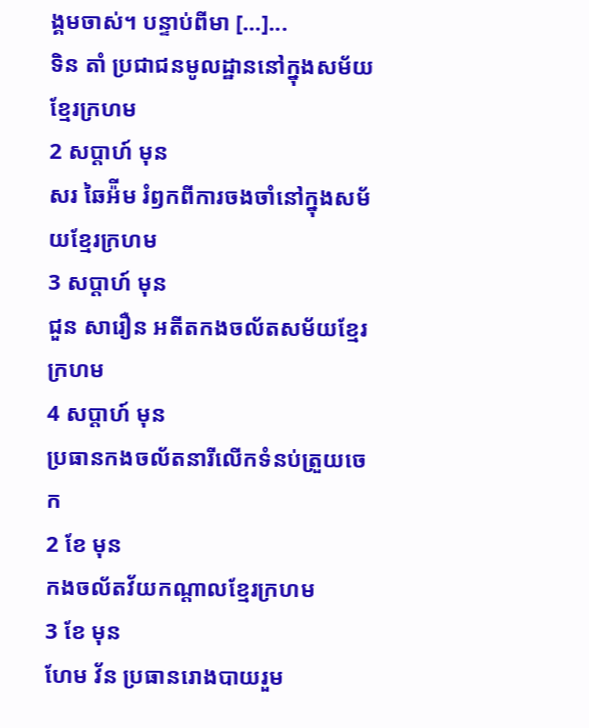ង្គមចាស់។ បន្ទាប់ពីមា […]...
ទិន តាំ ប្រជាជនមូលដ្ឋាននៅក្នុងសម័យខ្មែរក្រហម
2 សប្ដាហ៍ មុន
សរ ឆៃអ៉ីម រំឭកពីការចងចាំនៅក្នុងសម័យខ្មែរក្រហម
3 សប្ដាហ៍ មុន
ជួន សារឿន អតីតកងចល័តសម័យខ្មែរក្រហម
4 សប្ដាហ៍ មុន
ប្រធានកងចល័តនារីលើកទំនប់ត្រួយចេក
2 ខែ មុន
កងចល័តវ័យកណ្ដាលខ្មែរក្រហម
3 ខែ មុន
ហែម វ័ន ប្រធានរោងបាយរួម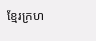ខ្មែរក្រហ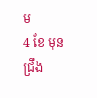ម
4 ខែ មុន
ជ្រឹង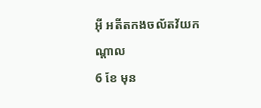អ៊ី អតីតកងចល័តវ័យកណ្ដាល
6 ខែ មុន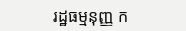រដ្ឋធម្មនុញ្ញ ក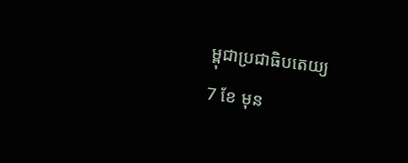ម្ពុជាប្រជាធិបតេយ្យ
7 ខែ មុន